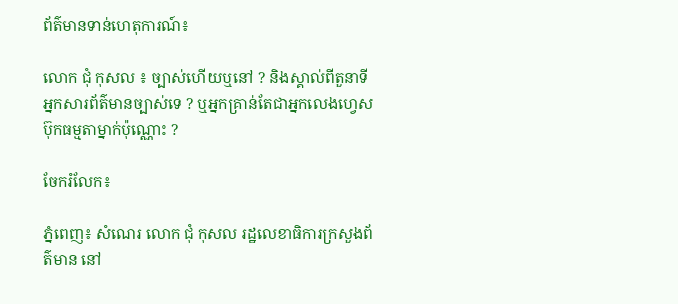ព័ត៌មានទាន់ហេតុការណ៍៖

លោក ជុំ កុសល ៖ ច្បាស់ហើយឬនៅ ? និងស្គាល់ពីតួនាទីអ្នកសារព័ត៌មានច្បាស់ទេ ? ឬអ្នកគ្រាន់តែជាអ្នកលេងហ្វេសប៊ុកធម្មតាម្នាក់ប៉ុណ្ណោះ ?

ចែករំលែក៖

ភ្នំពេញ៖ សំណេរ លោក ជុំ កុសល រដ្ឋលេខាធិការក្រសួងព័ត៌មាន នៅ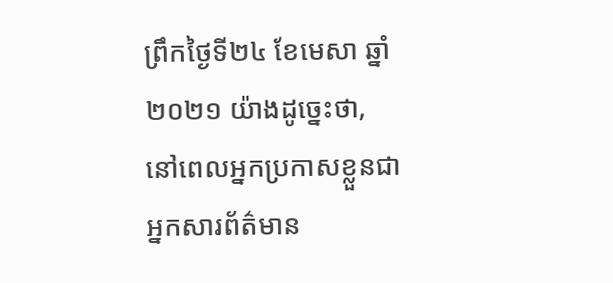ព្រឹកថ្ងៃទី២៤ ខែមេសា ឆ្នាំ២០២១ យ៉ាងដូច្នេះថា, នៅពេលអ្នកប្រកាសខ្លួនជាអ្នកសារព័ត៌មាន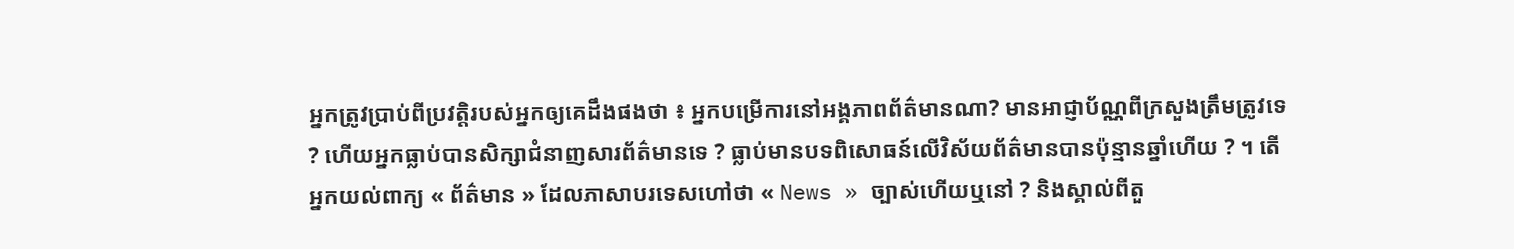អ្នកត្រូវប្រាប់ពីប្រវត្តិរបស់អ្នកឲ្យគេដឹងផងថា ៖ អ្នកបម្រើការនៅអង្គភាពព័ត៌មានណា? មានអាជ្ញាប័ណ្ណពីក្រសួងត្រឹមត្រូវទេ ? ហើយអ្នកធ្លាប់បានសិក្សាជំនាញសារព័ត៌មានទេ ? ធ្លាប់មានបទពិសោធន៍លើវិស័យព័ត៌មានបានប៉ុន្មានឆ្នាំហើយ ? ។ តើអ្នកយល់ពាក្យ « ព័ត៌មាន » ដែលភាសាបរទេសហៅថា « News » ច្បាស់ហើយឬនៅ ? និងស្គាល់ពីតួ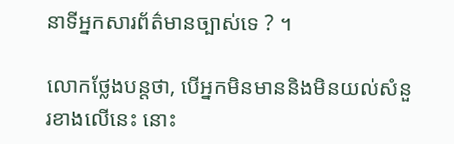នាទីអ្នកសារព័ត៌មានច្បាស់ទេ ? ។

លោកថ្លែងបន្តថា, បើអ្នកមិនមាននិងមិនយល់សំនួរខាងលើនេះ នោះ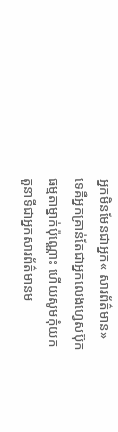អ្នកមិនមែនជាអ្នក« សារព័ត៌មាន» ទេគឺអ្នកគ្រាន់តែជាអ្នកលេងហ្វេសប៊ុកធម្មតាម្នាក់ប៉ុណ្ណោះ ហើយសូមកុំយកតួនាទីជាអ្នកសារព័ត៌មានម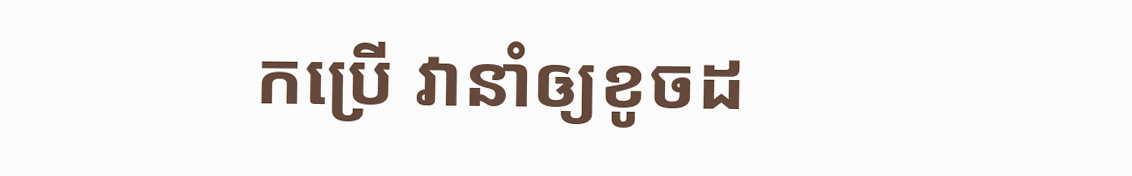កប្រើ វានាំឲ្យខូចដ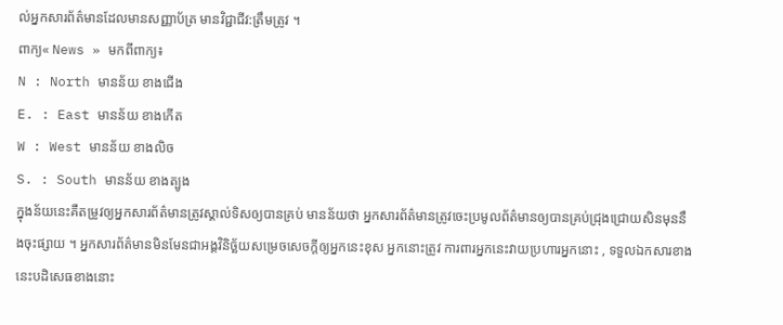ល់អ្នកសារព័ត៌មានដែលមានសញ្ញាប័ត្រ មានវិជ្ជាជីវ:ត្រឹមត្រូវ ។
ពាក្យ« News » មកពីពាក្យ៖
N : North មានន័យ ខាងជើង
E. : East មានន័យ ខាងកើត
W : West មានន័យ ខាងលិច
S. : South មានន័យ ខាងត្បូង
ក្នុងន័យនេះគឺតម្រូវឲ្យអ្នកសារព័ត៌មានត្រូវស្គាល់ទិសឲ្យបានគ្រប់ មានន័យថា អ្នកសារព័ត៌មានត្រូវចេះប្រមូលព័ត៌មានឲ្យបានគ្រប់ជ្រុងជ្រោយសិនមុននឹងចុះផ្សាយ ។ អ្នកសារព័ត៌មានមិនមែនជាអង្គវិនិច្ឆ័យសម្រេចសេចក្តីឲ្យអ្នកនេះខុស អ្នកនោះត្រូវ ការពារអ្នកនេះវាយប្រហារអ្នកនោះ , ទទួលឯកសារខាងនេះបដិសេធខាងនោះ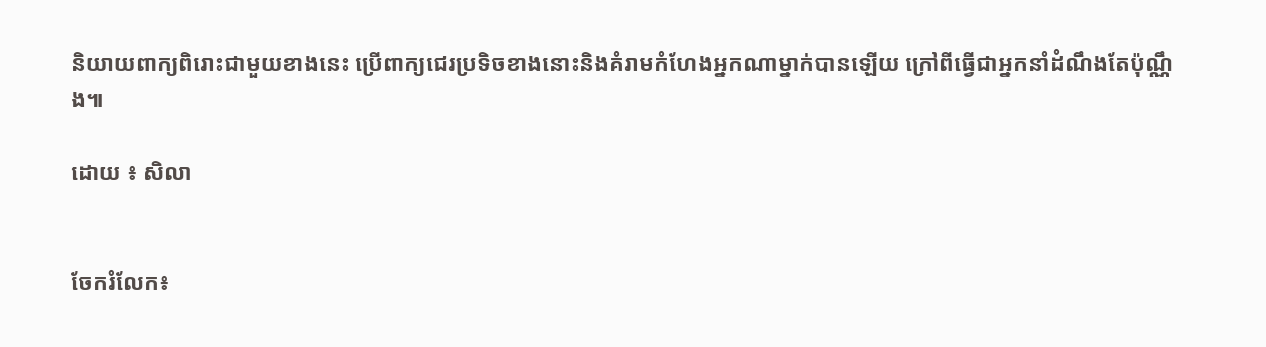និយាយពាក្យពិរោះជាមួយខាងនេះ ប្រើពាក្យជេរប្រទិចខាងនោះនិងគំរាមកំហែងអ្នកណាម្នាក់បានឡើយ ក្រៅពីធ្វើជាអ្នកនាំដំណឹងតែប៉ុណ្ណឹង៕

ដោយ ៖ សិលា


ចែករំលែក៖